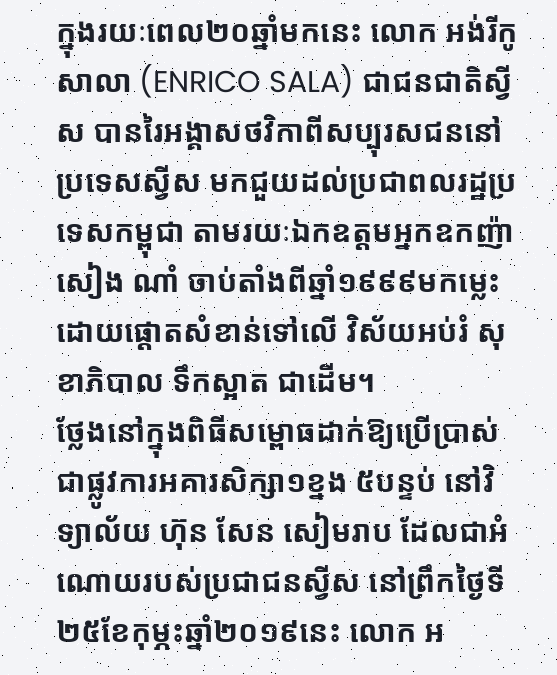ក្នុងរយៈពេល២០ឆ្នាំមកនេះ លោក អង់រីកូ សាលា (ENRICO SALA) ជាជនជាតិស្វីស បានរៃអង្គាសថវិកាពីសប្បុរសជននៅប្រទេសស្វីស មកជួយដល់ប្រជាពលរដ្ឋប្រទេសកម្ពុជា តាមរយៈឯកឧត្តមអ្នកឧកញ៉ា សៀង ណាំ ចាប់តាំងពីឆ្នាំ១៩៩៩មកម្លេះ ដោយផ្តោតសំខាន់ទៅលើ វិស័យអប់រំ សុខាភិបាល ទឹកស្អាត ជាដើម។
ថ្លែងនៅក្នុងពិធីសម្ពោធដាក់ឱ្យប្រើប្រាស់ ជាផ្លូវការអគារសិក្សា១ខ្នង ៥បន្ទប់ នៅវិទ្យាល័យ ហ៊ុន សែន សៀមរាប ដែលជាអំណោយរបស់ប្រជាជនស្វីស នៅព្រឹកថ្ងៃទី២៥ខែកុម្ភះឆ្នាំ២០១៩នេះ លោក អ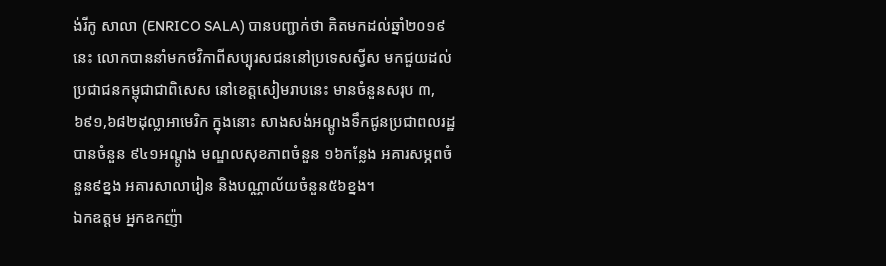ង់រីកូ សាលា (ENRICO SALA) បានបញ្ជាក់ថា គិតមកដល់ឆ្នាំ២០១៩នេះ លោកបាននាំមកថវិកាពីសប្បុរសជននៅប្រទេសស្វីស មកជួយដល់ប្រជាជនកម្ពុជាជាពិសេស នៅខេត្តសៀមរាបនេះ មានចំនួនសរុប ៣,៦៩១,៦៨២ដុល្លាអាមេរិក ក្នុងនោះ សាងសង់អណ្តូងទឹកជូនប្រជាពលរដ្ឋ បានចំនួន ៩៤១អណ្តូង មណ្ឌលសុខភាពចំនួន ១៦កន្លែង អគារសម្ភពចំនួន៩ខ្នង អគារសាលារៀន និងបណ្ណាល័យចំនួន៥៦ខ្នង។
ឯកឧត្តម អ្នកឧកញ៉ា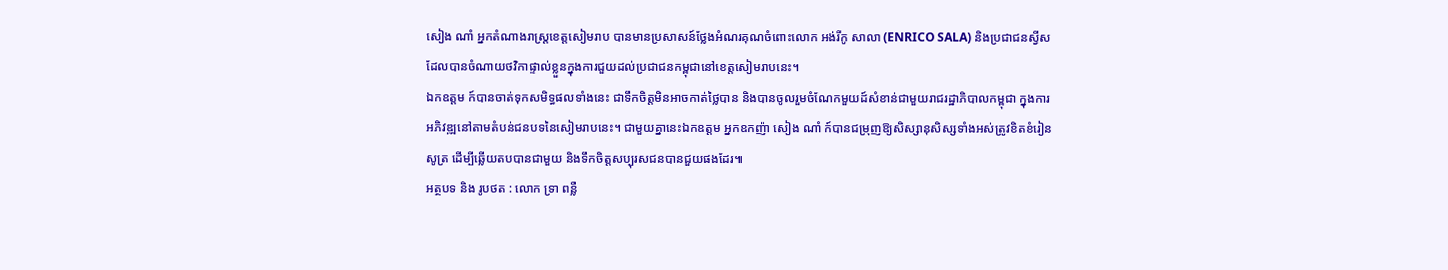សៀង ណាំ អ្នកតំណាងរាស្ត្រខេត្តសៀមរាប បានមានប្រសាសន៍ថ្លែងអំណរគុណចំពោះលោក អង់រីកូ សាលា (ENRICO SALA) និងប្រជាជនស្វីសដែលបានចំណាយថវិកាផ្ទាល់ខ្លួនក្នុងការជួយដល់ប្រជាជនកម្ពុជានៅខេត្តសៀមរាបនេះ។
ឯកឧត្តម ក៍បានចាត់ទុកសមិទ្ធផលទាំងនេះ ជាទឹកចិត្តមិនអាចកាត់ថ្លៃបាន និងបានចូលរួមចំណែកមួយដ៍សំខាន់ជាមួយរាជរដ្ឋាភិបាលកម្ពុជា ក្នុងការអភិវឌ្ឍនៅតាមតំបន់ជនបទនៃសៀមរាបនេះ។ ជាមួយគ្នានេះឯកឧត្តម អ្នកឧកញ៉ា សៀង ណាំ ក៍បានជម្រុញឱ្យសិស្សានុសិស្សទាំងអស់ត្រូវខិតខំរៀនសូត្រ ដើម្បីឆ្លើយតបបានជាមួយ និងទឹកចិត្តសប្បុរសជនបានជួយផងដែរ៕
អត្ថបទ និង រូបថត : លោក ទ្រា ពន្លឺ